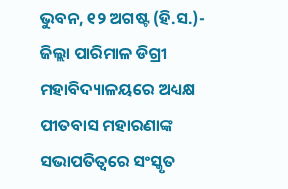ଭୁବନ, ୧୨ ଅଗଷ୍ଟ (ହି.ସ.)- ଜିଲ୍ଲା ପାରିମାଳ ଡିଗ୍ରୀ ମହାବିଦ୍ୟାଳୟରେ ଅଧ୍ୟକ୍ଷ ପୀତବାସ ମହାରଣାଙ୍କ ସଭାପତିତ୍ବରେ ସଂସ୍କୃତ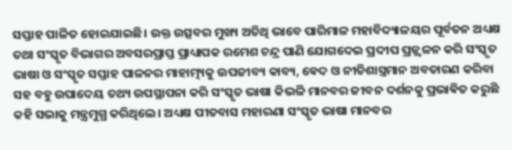ସପ୍ତାହ ପାଳିତ ହୋଇଯାଇଛି। ଉକ୍ତ ଉତ୍ସବର ମୁଖ୍ୟ ଅତିଥି ଭାବେ ପାରିମାଳ ମହାବିଦ୍ୟାଳୟର ପୂର୍ବତନ ଅଧ୍ୟକ୍ଷ ତଥା ସଂସ୍କୃତ ବିଭାଗର ଅବସରପ୍ରାପ୍ତ ପ୍ରାଧ୍ୟାପକ ରମେଶ ଚନ୍ଦ୍ର ପାଣି ଯୋଗଦେଇ ପ୍ରଦୀପ ପ୍ରଜ୍ଜ୍ୱଳନ କରି ସଂସ୍କୃତ ଭାଷା ଓ ସଂସ୍କୃତ ସପ୍ତାହ ପାଳନର ମାହାତ୍ମ୍ୟକୁ ଉପଜୀବ୍ୟ କାବ୍ୟ, ଵେଦ ଓ ନୀତିଶାସ୍ତ୍ରମାନ ଅବତାରଣ କରିବା ସହ ବହୁ ଉପାଦେୟ ତଥ୍ୟ ଉପସ୍ଥାପନା କରି ସଂସ୍କୃତ ଭାଷା କିଭଳି ମାନବର ଜୀବନ ଦର୍ଶନକୁ ପ୍ରଭାଵିତ କରୁଛି କହି ସଭାକୁ ମନ୍ତ୍ରମୁଗ୍ଧ କରିଥିଲେ। ଅଧ୍ୟକ୍ଷ ପୀତବାସ ମହାରଣା ସଂସ୍କୃତ ଭାଷା ମାନବର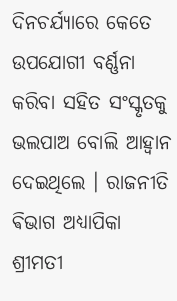ଦିନଚର୍ଯ୍ୟାରେ କେତେ ଉପଯୋଗୀ ବର୍ଣ୍ଣନା କରିବା ସହିତ ସଂସ୍କୃତକୁ ଭଲପାଅ ବୋଲି ଆହ୍ବାନ ଦେଇଥିଲେ । ରାଜନୀତି ଵିଭାଗ ଅଧ୍ୟାପିକା ଶ୍ରୀମତୀ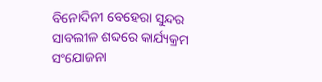ବିନୋଦିନୀ ବେହେରା ସୁନ୍ଦର ସାବଲୀଳ ଶବ୍ଦରେ କାର୍ଯ୍ୟକ୍ରମ ସଂଯୋଜନା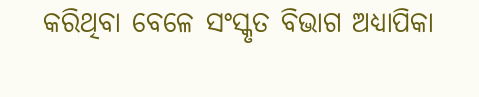କରିଥିବା ବେଳେ ସଂସ୍କୃତ ବିଭାଗ ଅଧ୍ୟାପିକା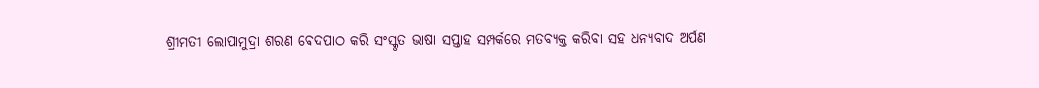ଶ୍ରୀମତୀ ଲୋପାମୁଦ୍ରା ଶରଣ ଵେଦପାଠ କରି ସଂସ୍କୃତ ଭାଷା ସପ୍ତାହ ସମ୍ପର୍କରେ ମତବ୍ୟକ୍ତ କରିବା ସହ ଧନ୍ୟବାଦ ଅର୍ପଣ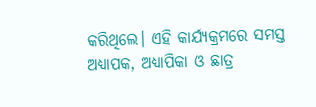କରିଥିଲେ। ଏହି କାର୍ଯ୍ୟକ୍ରମରେ ସମସ୍ତ ଅଧ୍ୟାପକ, ଅଧ୍ୟାପିକା ଓ ଛାତ୍ର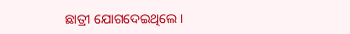ଛାତ୍ରୀ ଯୋଗଦେଇଥିଲେ ।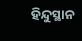ହିନ୍ଦୁସ୍ଥାନ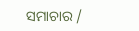ସମାଚାର /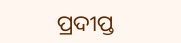ପ୍ରଦୀପ୍ତ